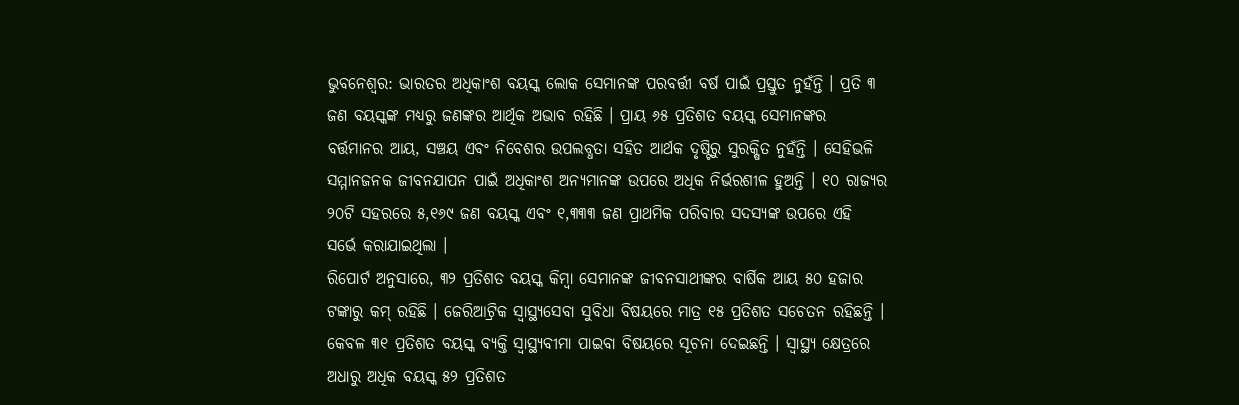ଭୁବନେଶ୍ବର: ଭାରତର ଅଧିକାଂଶ ବୟସ୍କ ଲୋକ ସେମାନଙ୍କ ପରବର୍ତ୍ତୀ ବର୍ଷ ପାଇଁ ପ୍ରସ୍ତୁତ ନୁହଁନ୍ତି । ପ୍ରତି ୩ ଜଣ ବୟସ୍କଙ୍କ ମଧ୍ୟରୁ ଜଣଙ୍କର ଆର୍ଥିକ ଅଭାବ ରହିଛି । ପ୍ରାୟ ୬୫ ପ୍ରତିଶତ ବୟସ୍କ ସେମାନଙ୍କର ବର୍ତ୍ତମାନର ଆୟ, ସଞ୍ଚୟ ଏବଂ ନିବେଶର ଉପଲବ୍ଧତା ସହିତ ଆର୍ଥକ ଦୃଷ୍ଟିରୁ ସୁରକ୍ଷିତ ନୁହଁନ୍ତି । ସେହିଭଳି ସମ୍ମାନଜନକ ଜୀବନଯାପନ ପାଇଁ ଅଧିକାଂଶ ଅନ୍ୟମାନଙ୍କ ଉପରେ ଅଧିକ ନିର୍ଭରଶୀଳ ହୁଅନ୍ତି । ୧୦ ରାଜ୍ୟର ୨୦ଟି ସହରରେ ୫,୧୬୯ ଜଣ ବୟସ୍କ ଏବଂ ୧,୩୩୩ ଜଣ ପ୍ରାଥମିକ ପରିବାର ସଦସ୍ୟଙ୍କ ଉପରେ ଏହି ସର୍ଭେ କରାଯାଇଥିଲା ।
ରିପୋର୍ଟ ଅନୁସାରେ, ୩୨ ପ୍ରତିଶତ ବୟସ୍କ କିମ୍ବା ସେମାନଙ୍କ ଜୀବନସାଥୀଙ୍କର ବାର୍ଷିକ ଆୟ ୫୦ ହଜାର ଟଙ୍କାରୁ କମ୍ ରହିଛି । ଜେରିଆଟ୍ରିକ ସ୍ଵାସ୍ଥ୍ୟସେବା ସୁବିଧା ବିଷୟରେ ମାତ୍ର ୧୫ ପ୍ରତିଶତ ସଚେତନ ରହିଛନ୍ତି । କେବଳ ୩୧ ପ୍ରତିଶତ ବୟସ୍କ ବ୍ୟକ୍ତି ସ୍ବାସ୍ଥ୍ୟବୀମା ପାଇବା ବିଷୟରେ ସୂଚନା ଦେଇଛନ୍ତି । ସ୍ବାସ୍ଥ୍ୟ କ୍ଷେତ୍ରରେ ଅଧାରୁ ଅଧିକ ବୟସ୍କ ୫୨ ପ୍ରତିଶତ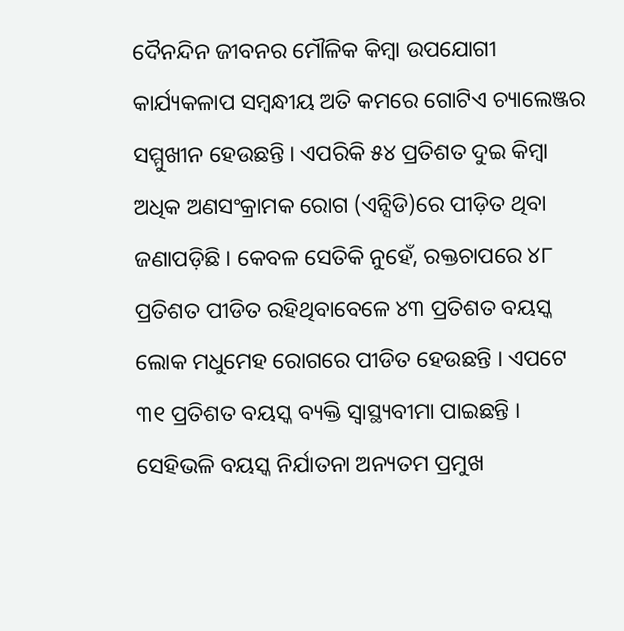ଦୈନନ୍ଦିନ ଜୀବନର ମୌଳିକ କିମ୍ବା ଉପଯୋଗୀ କାର୍ଯ୍ୟକଳାପ ସମ୍ବନ୍ଧୀୟ ଅତି କମରେ ଗୋଟିଏ ଚ୍ୟାଲେଞ୍ଜର ସମ୍ମୁଖୀନ ହେଉଛନ୍ତି । ଏପରିକି ୫୪ ପ୍ରତିଶତ ଦୁଇ କିମ୍ବା ଅଧିକ ଅଣସଂକ୍ରାମକ ରୋଗ (ଏନ୍ସିଡି)ରେ ପୀଡ଼ିତ ଥିବା ଜଣାପଡ଼ିଛି । କେବଳ ସେତିକି ନୁହେଁ, ରକ୍ତଚାପରେ ୪୮ ପ୍ରତିଶତ ପୀଡିତ ରହିଥିବାବେଳେ ୪୩ ପ୍ରତିଶତ ବୟସ୍କ ଲୋକ ମଧୁମେହ ରୋଗରେ ପୀଡିତ ହେଉଛନ୍ତି । ଏପଟେ ୩୧ ପ୍ରତିଶତ ବୟସ୍କ ବ୍ୟକ୍ତି ସ୍ବାସ୍ଥ୍ୟବୀମା ପାଇଛନ୍ତି ।
ସେହିଭଳି ବୟସ୍କ ନିର୍ଯାତନା ଅନ୍ୟତମ ପ୍ରମୁଖ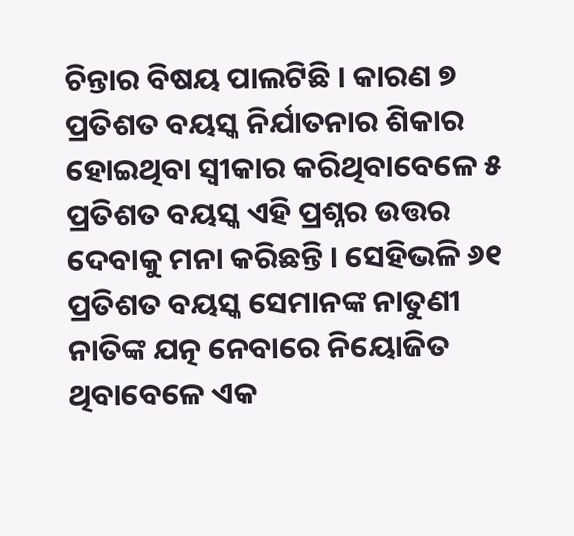ଚିନ୍ତାର ବିଷୟ ପାଲଟିଛି । କାରଣ ୭ ପ୍ରତିଶତ ବୟସ୍କ ନିର୍ଯାତନାର ଶିକାର ହୋଇଥିବା ସ୍ବୀକାର କରିଥିବାବେଳେ ୫ ପ୍ରତିଶତ ବୟସ୍କ ଏହି ପ୍ରଶ୍ନର ଉତ୍ତର ଦେବାକୁ ମନା କରିଛନ୍ତି । ସେହିଭଳି ୬୧ ପ୍ରତିଶତ ବୟସ୍କ ସେମାନଙ୍କ ନାତୁଣୀ ନାତିଙ୍କ ଯତ୍ନ ନେବାରେ ନିୟୋଜିତ ଥିବାବେଳେ ଏକ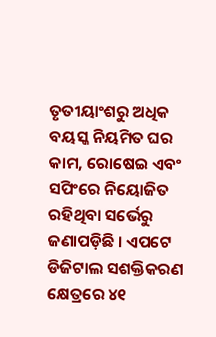ତୃତୀୟାଂଶରୁ ଅଧିକ ବୟସ୍କ ନିୟମିତ ଘର କାମ, ରୋଷେଇ ଏବଂ ସପିଂରେ ନିୟୋଜିତ ରହିଥିବା ସର୍ଭେରୁ ଜଣାପଡ଼ିଛି । ଏପଟେ ଡିଜିଟାଲ ସଶକ୍ତିକରଣ କ୍ଷେତ୍ରରେ ୪୧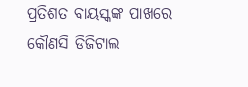ପ୍ରତିଶତ ବାୟସ୍କଙ୍କ ପାଖରେ କୌଣସି ଡିଜିଟାଲ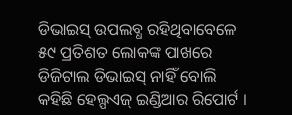ଡିଭାଇସ୍ ଉପଲବ୍ଧ ରହିଥିବାବେଳେ ୫୯ ପ୍ରତିଶତ ଲୋକଙ୍କ ପାଖରେ ଡିଜିଟାଲ ଡିଭାଇସ୍ ନାହିଁ ବୋଲି କହିଛି ହେଲ୍ପଏଜ୍ ଇଣ୍ଡିଆର ରିପୋର୍ଟ ।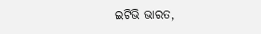ଇଟିଭି ଭାରତ,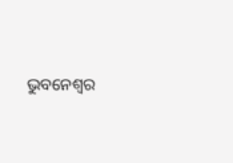ଭୁବନେଶ୍ବର